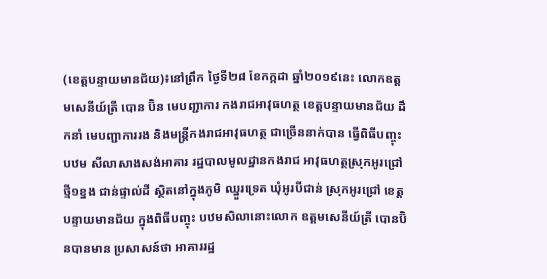(ខេត្តបន្ទាយមានជ័យ)៖នៅព្រឹក ថ្ងៃទី២៨ ខែកក្កដា ឆ្នាំ២០១៩នេះ លោកឧត្ដមសេនីយ៍ត្រី បោន ប៊ិន មេបញ្ជាការ កងរាជអាវុធហត្ថ ខេត្តបន្ទាយមានជ័យ ដឹកនាំ មេបញ្ជាការរង និងមន្ត្រីកងរាជអាវុធហត្ថ ជាច្រើននាក់បាន ធ្វើពិធីបញ្ចុះបឋម សីលាសាងសង់អាគារ រដ្ឋបាលមូលដ្ឋានកងរាជ អាវុធហត្ថស្រុកអូរជ្រៅ ថ្មី១ខ្នង ជាន់ផ្ទាល់ដី ស្ថិតនៅក្នុងភូមិ ឈ្នួរទ្រេត ឃុំអូរបីជាន់ ស្រុកអូរជ្រៅ ខេត្តបន្ទាយមានជ័យ ក្នុងពិធីបញ្ចុះ បឋមសិលានោះលោក ឧត្តមសេនីយ៍ត្រី បោនប៊ិនបានមាន ប្រសាសន៍ថា អាគាររដ្ឋ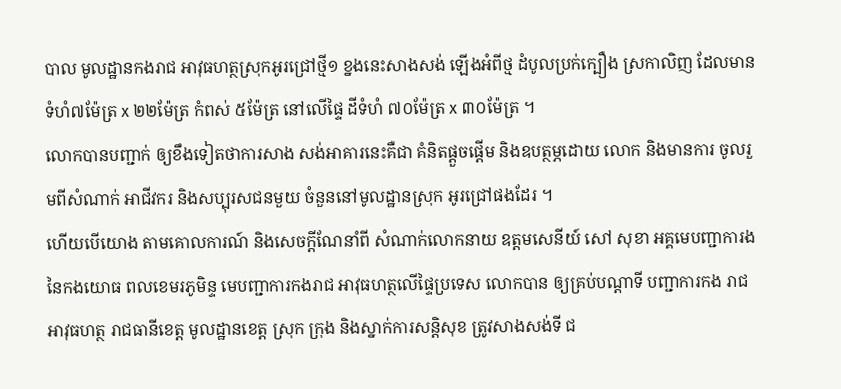បាល មូលដ្ឋានកងរាជ អាវុធហត្ថស្រុកអូរជ្រៅថ្មី១ ខ្នងនេះសាងសង់ ឡើងអំពីថ្ម ដំបូលប្រក់ក្បឿង ស្រកាលិញ ដែលមាន ទំហំ៧ម៉ែត្រ x ២២ម៉ែត្រ កំពស់ ៥ម៉ែត្រ នៅលើផ្ទៃ ដីទំហំ ៧០ម៉ែត្រ x ៣០ម៉ែត្រ ។
លោកបានបញ្ជាក់ ឲ្យខឹងទៀតថាការសាង សង់អាគារនេះគឺជា គំនិតផ្តួចផ្តើម និងឧបត្ថម្ភដោយ លោក និងមានការ ចូលរួមពីសំណាក់ អាជីវករ និងសប្បុរសជនមួយ ចំនួននៅមូលដ្ឋានស្រុក អូរជ្រៅផងដែរ ។
ហើយបើយោង តាមគោលការណ៍ និងសេចក្តីណែនាំពី សំណាក់លោកនាយ ឧត្តមសេនីយ៍ សៅ សុខា អគ្គមេបញ្ជាការង នៃកងយោធ ពលខេមរភូមិន្ទ មេបញ្ជាការកងរាជ អាវុធហត្ថលើផ្ទៃប្រទេស លោកបាន ឲ្យគ្រប់បណ្តាទី បញ្ជាការកង រាជអាវុធហត្ថ រាជធានីខេត្ត មូលដ្ឋានខេត្ត ស្រុក ក្រុង និងស្នាក់ការសន្តិសុខ ត្រូវសាងសង់ទី ជ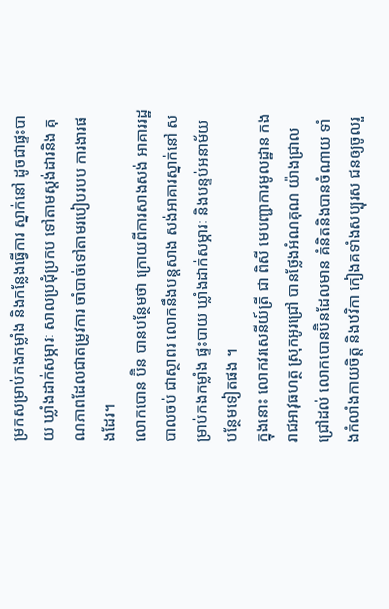ម្រកសម្រាប់កងកម្លាំង និងកន្លែងធ្វើការ ស្នាក់នៅ ដូចជាផ្ទះបាយ ឃ្លាំងដាក់សម្ភារៈ សាលប្រជុំប្រកប ទៅតាមស្តង់ដារនិង គុណភាពដែលជាតម្រូវការ ចាំបាច់ទៅតាមរបៀបរបប ការងារផងដែរ។
លោកបោន ប៊ិន បានបន្ថែមថា ក្រោយពីការសាងសង់ អាគាររដ្ឋបាលចប់ ជាស្ថាពរ លោកនឹងបន្តសាង សង់អាគារស្នាក់នៅ សម្រាប់កងកម្លាំង ផ្ទះបាយ ឃ្លាំងដាក់សម្ភារៈ និងបន្ទប់អនាម័យ បន្ថែមទៀតផង ។
ក្នុងនោះ លោកវរសេនីយ៍ត្រី ជា ពិសី មេបញ្ជាការមូលដ្ឋាន កងរាជអាវុធហត្ថ ស្រុកអូរជ្រៅ បានថ្លែងអំណគុណ យ៉ាងជ្រាលជ្រៅដល់ លោកបោនប៊ិនដែលមាន គំនិតនិងបានចំណាយ ទាំងកំលាំងកាយចិត្ត និងឋវិកា កៀងគទាំងសប្បុរស ជនឲ្យចូលរួ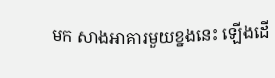មក សាងអាគារមួយខ្នងនេះ ឡើងដើ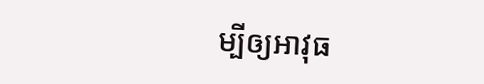ម្បីឲ្យអាវុធ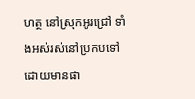ហត្ថ នៅស្រុកអូរជ្រៅ ទាំងអស់រស់នៅប្រកបទៅ ដោយមានផា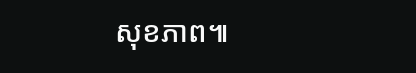សុខភាព៕